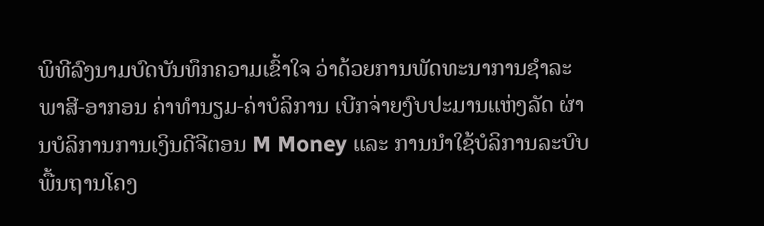ພິທີລົງນາມບົດບັນທຶກຄວາມເຂົ້າໃຈ ວ່າດ້ວຍການພັດທະນາການຊໍາລະພາສີ-ອາກອນ ຄ່າທຳນຽມ-ຄ່າບໍລິການ ເບີກຈ່າຍງົບປະມານແຫ່ງລັດ ຜ່ານບໍລິການການເງິນດີຈີຕອນ M Money ແລະ ການນໍາໃຊ້ບໍລິການລະບົບພື້ນຖານໂຄງ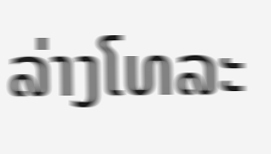ລ່າງໂທລະ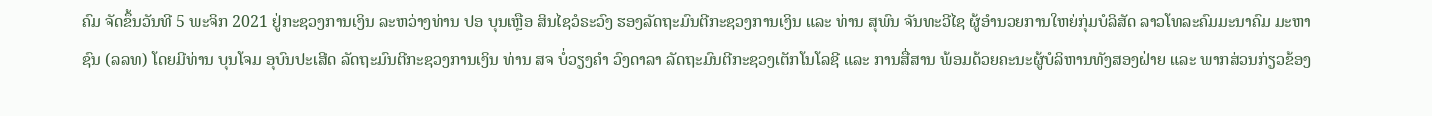ຄົມ ຈັດຂຶ້ນວັນທີ 5 ພະຈິກ 2021 ຢູ່ກະຊວງການເງິນ ລະຫວ່າງທ່ານ ປອ ບຸນເຫຼືອ ສິນໄຊວໍຣະວົງ ຮອງລັດຖະມົນຕີກະຊວງການເງິນ ແລະ ທ່ານ ສຸພົນ ຈັນທະວີໄຊ ຜູ້ອໍານວຍການໃຫຍ່ກຸ່ມບໍລິສັດ ລາວໂທລະຄົມມະນາຄົມ ມະຫາຊົນ (ລລທ) ໂດຍມີທ່ານ ບຸນໂຈມ ອຸບົນປະເສີດ ລັດຖະມົນຕີກະຊວງການເງິນ ທ່ານ ສຈ ບໍ່ວຽງຄໍາ ວົງດາລາ ລັດຖະມົນຕີກະຊວງເຕັກໂນໂລຊີ ແລະ ການສື່ສານ ພ້ອມດ້ວຍຄະນະຜູ້ບໍລິຫານທັງສອງຝ່າຍ ແລະ ພາກສ່ວນກ່ຽວຂ້ອງ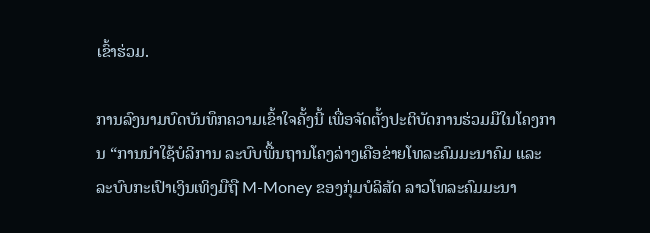ເຂົ້າຮ່ວມ.

ການລົງນາມບົດບັນທຶກຄວາມເຂົ້າໃຈຄັ້ງນີ້ ເພື່ອຈັດຕັ້ງປະຕິບັດການຮ່ວມມືໃນໂຄງການ “ການນໍາໃຊ້ບໍລິການ ລະບົບພື້ນຖານໂຄງລ່າງເຄືອຂ່າຍໂທລະຄົມມະນາຄົມ ແລະ ລະບົບກະເປົາເງິນເທິງມືຖື M-Money ຂອງກຸ່ມບໍລິສັດ ລາວໂທລະຄົມມະນາ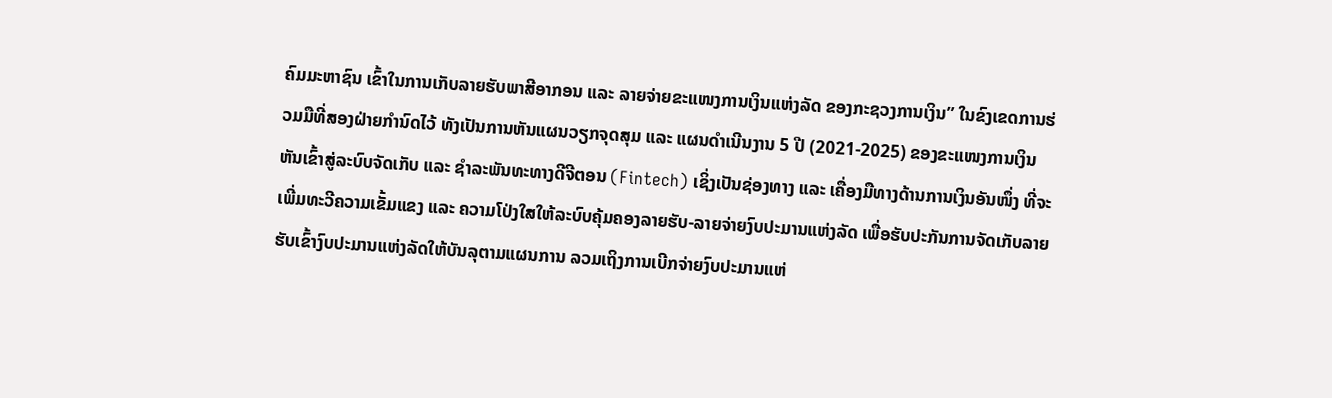ຄົມມະຫາຊົນ ເຂົ້າໃນການເກັບລາຍຮັບພາສີອາກອນ ແລະ ລາຍຈ່າຍຂະແໜງການເງິນແຫ່ງລັດ ຂອງກະຊວງການເງິນ” ໃນຂົງເຂດການຮ່ວມມືທີ່ສອງຝ່າຍກໍານົດໄວ້ ທັງເປັນການຫັນແຜນວຽກຈຸດສຸມ ແລະ ແຜນດຳເນີນງານ 5 ປີ (2021-2025) ຂອງຂະແໜງການເງິນ ຫັນເຂົ້າສູ່ລະບົບຈັດເກັບ ແລະ ຊຳລະພັນທະທາງດີຈີຕອນ (Fintech) ເຊິ່ງເປັນຊ່ອງທາງ ແລະ ເຄື່ອງມືທາງດ້ານການເງິນອັນໜຶ່ງ ທີ່ຈະເພີ່ມທະວີຄວາມເຂັ້ມແຂງ ແລະ ຄວາມໂປ່ງໃສໃຫ້ລະບົບຄຸ້ມຄອງລາຍຮັບ-ລາຍຈ່າຍງົບປະມານແຫ່ງລັດ ເພື່ອຮັບປະກັນການຈັດເກັບລາຍຮັບເຂົ້າງົບປະມານແຫ່ງລັດໃຫ້ບັນລຸຕາມແຜນການ ລວມເຖິງການເບີກຈ່າຍງົບປະມານແຫ່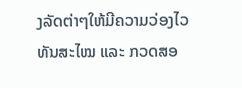ງລັດຕ່າໆໃຫ້ມີຄວາມວ່ອງໄວ ທັນສະໄໝ ແລະ ກວດສອ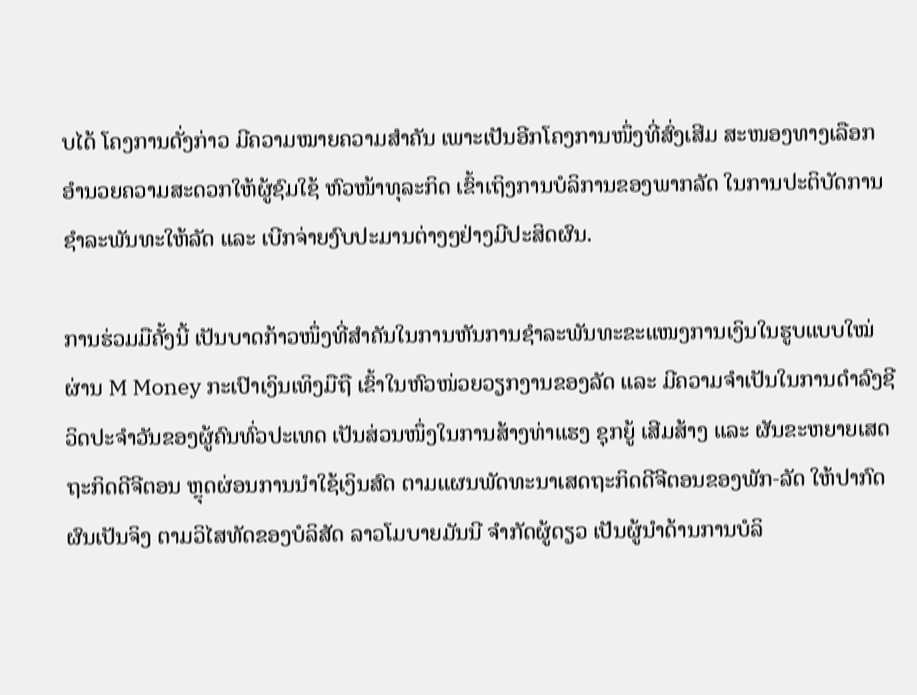ບໄດ້ ໂຄງການດັ່ງກ່າວ ມີຄວາມໝາຍຄວາມສຳຄັນ ເພາະເປັນອີກໂຄງການໜຶ່ງທີ່ສົ່ງເສີມ ສະໜອງທາງເລືອກ ອຳນວຍຄວາມສະດວກໃຫ້ຜູ້ຊົມໃຊ້ ຫົວໜ້າທຸລະກິດ ເຂົ້າເຖິງການບໍລິການຂອງພາກລັດ ໃນການປະຕິບັດການຊຳລະພັນທະໃຫ້ລັດ ແລະ ເບີກຈ່າຍງົບປະມານຕ່າງໆຢ່າງມີປະສິດຜົນ.

ການຮ່ວມມືຄັ້ງນີ້ ເປັນບາດກ້າວໜຶ່ງທີ່ສຳຄັນໃນການຫັນການຊຳລະພັນທະຂະແໜງການເງິນໃນຮູບແບບໃໝ່ ຜ່ານ M Money ກະເປົາເງິນເທິງມືຖື ເຂົ້າໃນຫົວໜ່ວຍວຽກງານຂອງລັດ ແລະ ມີຄວາມຈຳເປັນໃນການດຳລົງຊີວິດປະຈຳວັນຂອງຜູ້ຄົນທົ່ວປະເທດ ເປັນສ່ວນໜຶ່ງໃນການສ້າງທ່າແຮງ ຊຸກຍູ້ ເສີມສ້າງ ແລະ ຜັນຂະຫຍາຍເສດຖະກິດດີຈີຕອນ ຫຼຸດຜ່ອນການນຳໃຊ້ເງິນສົດ ຕາມແຜນພັດທະນາເສດຖະກິດດີຈີຕອນຂອງພັກ-ລັດ ໃຫ້ປາກົດຜົນເປັນຈິງ ຕາມວິໄສທັດຂອງບໍລິສັດ ລາວໂມບາຍມັນນີ ຈຳກັດຜູ້ດຽວ ເປັນຜູ້ນຳດ້ານການບໍລິ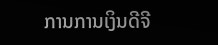ການການເງິນດີຈີ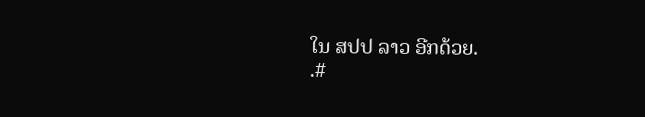ໃນ ສປປ ລາວ ອີກດ້ວຍ.
.#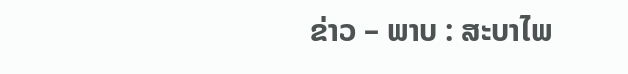ຂ່າວ – ພາບ : ສະບາໄພ